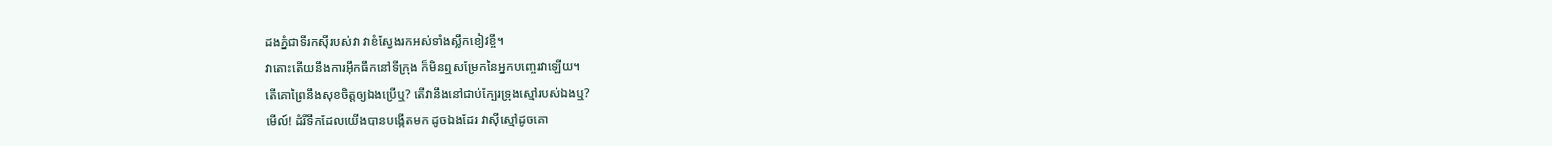ដងភ្នំជាទីរកស៊ីរបស់វា វាខំស្វែងរកអស់ទាំងស្លឹកខៀវខ្ចី។
វាតោះតើយនឹងការអ៊ឹកធឹកនៅទីក្រុង ក៏មិនឮសម្រែកនៃអ្នកបញ្ចេរវាឡើយ។
តើគោព្រៃនឹងសុខចិត្តឲ្យឯងប្រើឬ? តើវានឹងនៅជាប់ក្បែរទ្រុងស្មៅរបស់ឯងឬ?
មើល៍! ដំរីទឹកដែលយើងបានបង្កើតមក ដូចឯងដែរ វាស៊ីស្មៅដូចគោ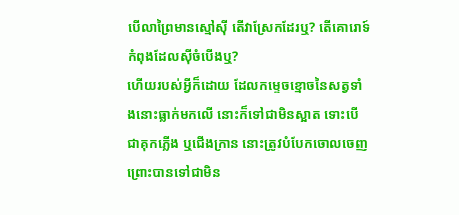បើលាព្រៃមានស្មៅស៊ី តើវាស្រែកដែរឬ? តើគោរោទ៍កំពុងដែលស៊ីចំបើងឬ?
ហើយរបស់អ្វីក៏ដោយ ដែលកម្ទេចខ្មោចនៃសត្វទាំងនោះធ្លាក់មកលើ នោះក៏ទៅជាមិនស្អាត ទោះបើជាគុកភ្លើង ឬជើងក្រាន នោះត្រូវបំបែកចោលចេញ ព្រោះបានទៅជាមិន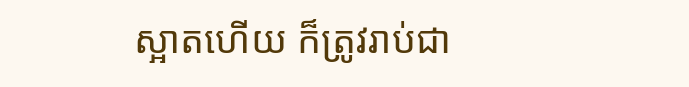ស្អាតហើយ ក៏ត្រូវរាប់ជា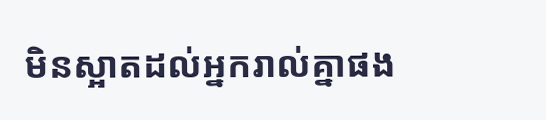មិនស្អាតដល់អ្នករាល់គ្នាផង